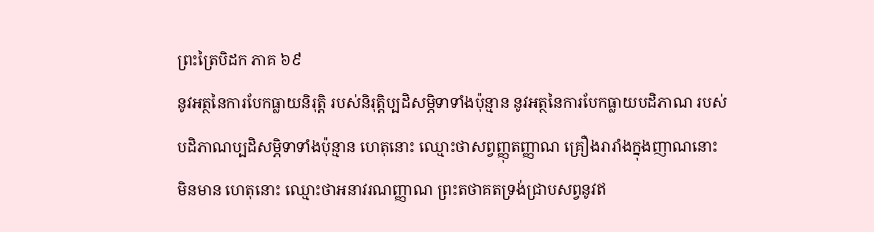ព្រះត្រៃបិដក ភាគ ៦៩
នូវអត្ថនៃការបែកធ្លាយនិរុត្តិ របស់និរុត្តិប្បដិសម្ភិទាទាំងប៉ុន្មាន នូវអត្ថនៃការបែកធ្លាយបដិភាណ របស់បដិភាណប្បដិសម្ភិទាទាំងប៉ុន្មាន ហេតុនោះ ឈ្មោះថាសព្វញ្ញុតញ្ញាណ គ្រឿងរារាំងក្នុងញាណនោះមិនមាន ហេតុនោះ ឈ្មោះថាអនាវរណញ្ញាណ ព្រះតថាគតទ្រង់ជ្រាបសព្វនូវឥ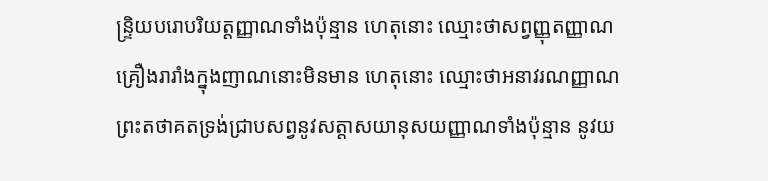ន្រ្ទិយបរោបរិយត្តញ្ញាណទាំងប៉ុន្មាន ហេតុនោះ ឈ្មោះថាសព្វញ្ញុតញ្ញាណ គ្រឿងរារាំងក្នុងញាណនោះមិនមាន ហេតុនោះ ឈ្មោះថាអនាវរណញ្ញាណ ព្រះតថាគតទ្រង់ជ្រាបសព្វនូវសត្តាសយានុសយញ្ញាណទាំងប៉ុន្មាន នូវយ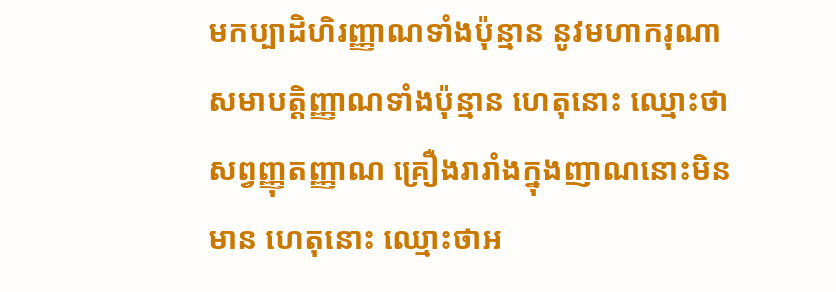មកប្បាដិហិរញ្ញាណទាំងប៉ុន្មាន នូវមហាករុណាសមាបត្តិញ្ញាណទាំងប៉ុន្មាន ហេតុនោះ ឈ្មោះថាសព្វញ្ញុតញ្ញាណ គ្រឿងរារាំងក្នុងញាណនោះមិនមាន ហេតុនោះ ឈ្មោះថាអ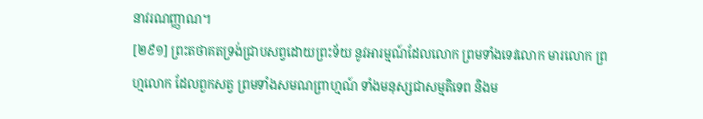នាវរណញ្ញាណ។
[២៩១] ព្រះតថាគតទ្រង់ជា្របសព្វដោយព្រះទ័យ នូវអារម្មណ៍ដែលលោក ព្រមទាំងទេវលោក មារលោក ព្រហ្មលោក ដែលពួកសត្វ ព្រមទាំងសមណព្រាហ្មណ៍ ទាំងមនុស្សជាសម្មតិទេព និងម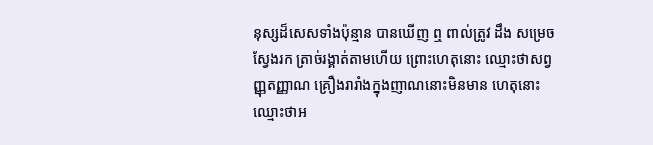នុស្សដ៏សេសទាំងប៉ុន្មាន បានឃើញ ឮ ពាល់ត្រូវ ដឹង សម្រេច ស្វែងរក ត្រាច់រង្គាត់តាមហើយ ព្រោះហេតុនោះ ឈ្មោះថាសព្វញ្ញុតញ្ញាណ គ្រឿងរារាំងក្នុងញាណនោះមិនមាន ហេតុនោះ ឈ្មោះថាអ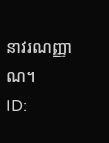នាវរណញ្ញាណ។
ID: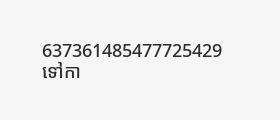637361485477725429
ទៅកា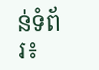ន់ទំព័រ៖